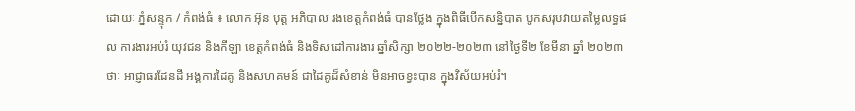ដោយៈ ភ្នំសន្ទុក / កំពង់ធំ ៖ លោក អ៊ុន បុត្ត អភិបាល រងខេត្តកំពង់ធំ បានថ្លែង ក្នុងពិធីបើកសន្និបាត បូកសរុបវាយតម្លៃលទ្ធផល ការងារអប់រំ យុវជន និងកីឡា ខេត្តកំពង់ធំ និងទិសដៅការងារ ឆ្នាំសិក្សា ២០២២-២០២៣ នៅថ្ងៃទី២ ខែមីនា ឆ្នាំ ២០២៣ថាៈ អាជ្ញាធរដែនដី អង្គការដៃគូ និងសហគមន៍ ជាដៃគូដ៏សំខាន់ មិនអាចខ្វះបាន ក្នុងវិស័យអប់រំ។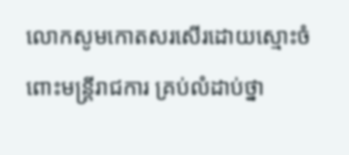លោកសូមកោតសរសើរដោយស្មោះចំពោះមន្ត្រីរាជការ គ្រប់លំដាប់ថ្នា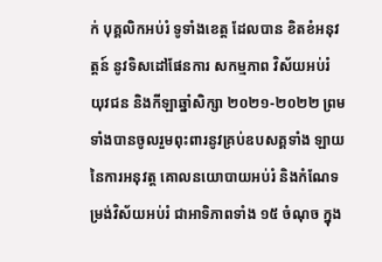ក់ បុគ្គលិកអប់រំ ទូទាំងខេត្ត ដែលបាន ខិតខំអនុវត្តន៍ នូវទិសដៅផែនការ សកម្មភាព វិស័យអប់រំ យុវជន និងកីឡាឆ្នាំសិក្សា ២០២១-២០២២ ព្រមទាំងបានចូលរួមពុះពារនូវគ្រប់ឧបសគ្គទាំង ឡាយ នៃការអនុវត្ត គោលនយោបាយអប់រំ និងកំណែទម្រង់វិស័យអប់រំ ជាអាទិភាពទាំង ១៥ ចំណុច ក្នុង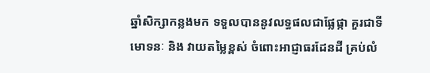ឆ្នាំសិក្សាកន្លងមក ទទួលបាននូវលទ្ធផលជាផ្លែផ្កា គួរជាទីមោទនៈ និង វាយតម្លៃខ្ពស់ ចំពោះអាជ្ញាធរដែនដី គ្រប់លំ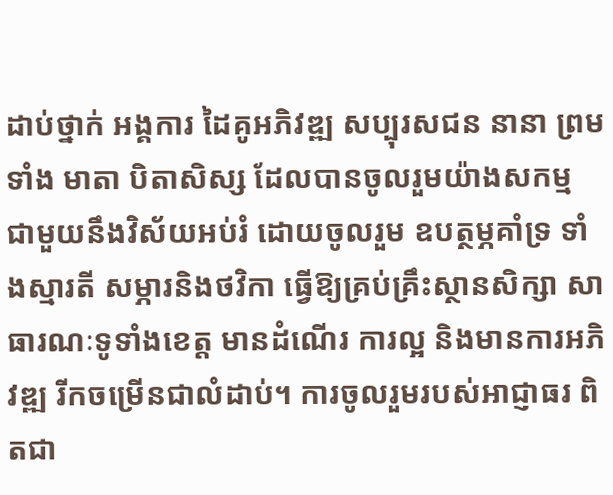ដាប់ថ្នាក់ អង្គការ ដៃគូអភិវឌ្ឍ សប្បុរសជន នានា ព្រមទាំង មាតា បិតាសិស្ស ដែលបានចូលរួមយ៉ាងសកម្ម ជាមួយនឹងវិស័យអប់រំ ដោយចូលរួម ឧបត្ថម្ភគាំទ្រ ទាំងស្មារតី សម្ភារនិងថវិកា ធ្វើឱ្យគ្រប់គ្រឹះស្ថានសិក្សា សាធារណៈទូទាំងខេត្ត មានដំណើរ ការល្អ និងមានការអភិវឌ្ឍ រីកចម្រើនជាលំដាប់។ ការចូលរួមរបស់អាជ្ញាធរ ពិតជា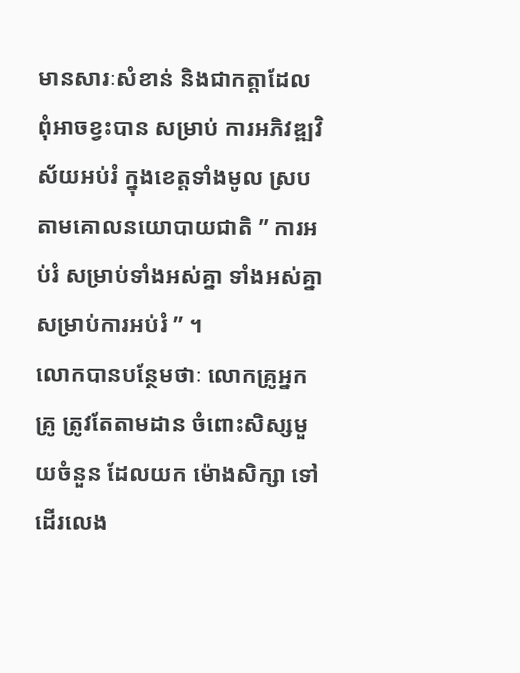មានសារៈសំខាន់ និងជាកត្តាដែលពុំអាចខ្វះបាន សម្រាប់ ការអភិវឌ្ឍវិស័យអប់រំ ក្នុងខេត្តទាំងមូល ស្របតាមគោលនយោបាយជាតិ ” ការអប់រំ សម្រាប់ទាំងអស់គ្នា ទាំងអស់គ្នា សម្រាប់ការអប់រំ ” ។
លោកបានបន្ថែមថាៈ លោកគ្រូអ្នកគ្រូ ត្រូវតែតាមដាន ចំពោះសិស្សមួយចំនួន ដែលយក ម៉ោងសិក្សា ទៅដើរលេង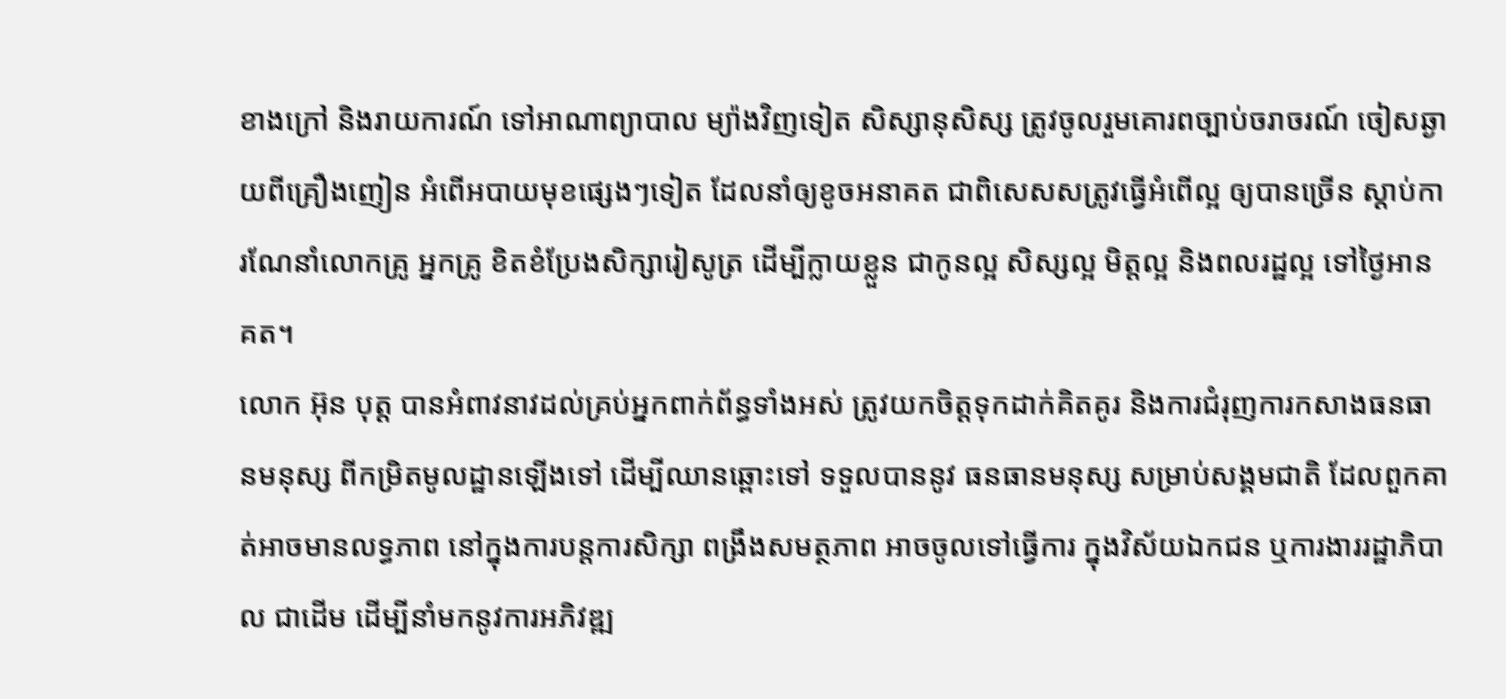ខាងក្រៅ និងរាយការណ៍ ទៅអាណាព្យាបាល ម្យ៉ាងវិញទៀត សិស្សានុសិស្ស ត្រូវចូលរួមគោរពច្បាប់ចរាចរណ៍ ចៀសឆ្ងាយពីគ្រឿងញៀន អំពើអបាយមុខផ្សេងៗទៀត ដែលនាំឲ្យខូចអនាគត ជាពិសេសសត្រូវធ្វើអំពើល្អ ឲ្យបានច្រើន ស្តាប់ការណែនាំលោកគ្រូ អ្នកគ្រូ ខិតខំប្រែងសិក្សារៀសូត្រ ដើម្បីក្លាយខ្លួន ជាកូនល្អ សិស្សល្អ មិត្តល្អ និងពលរដ្ឋល្អ ទៅថ្ងៃអានគត។
លោក អ៊ុន បុត្ត បានអំពាវនាវដល់គ្រប់អ្នកពាក់ព័ន្ធទាំងអស់ ត្រូវយកចិត្តទុកដាក់គិតគូរ និងការជំរុញការកសាងធនធានមនុស្ស ពីកម្រិតមូលដ្ឋានឡើងទៅ ដើម្បីឈានឆ្ពោះទៅ ទទួលបាននូវ ធនធានមនុស្ស សម្រាប់សង្គមជាតិ ដែលពួកគាត់អាចមានលទ្ធភាព នៅក្នុងការបន្តការសិក្សា ពង្រឹងសមត្ថភាព អាចចូលទៅធ្វើការ ក្នុងវិស័យឯកជន ឬការងាររដ្ឋាភិបាល ជាដើម ដើម្បីនាំមកនូវការអភិវឌ្ឍ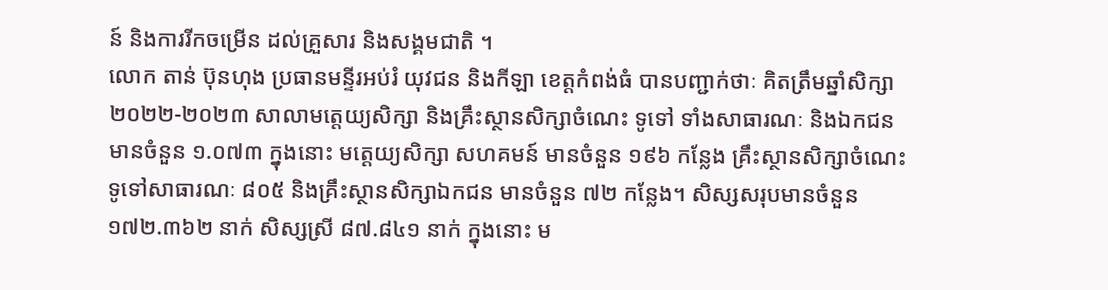ន៍ និងការរីកចម្រើន ដល់គ្រួសារ និងសង្គមជាតិ ។
លោក តាន់ ប៊ុនហុង ប្រធានមន្ទីរអប់រំ យុវជន និងកីឡា ខេត្តកំពង់ធំ បានបញ្ជាក់ថាៈ គិតត្រឹមឆ្នាំសិក្សា ២០២២-២០២៣ សាលាមត្តេយ្យសិក្សា និងគ្រឹះស្ថានសិក្សាចំណេះ ទូទៅ ទាំងសាធារណៈ និងឯកជន មានចំនួន ១.០៧៣ ក្នុងនោះ មត្តេយ្យសិក្សា សហគមន៍ មានចំនួន ១៩៦ កន្លែង គ្រឹះស្ថានសិក្សាចំណេះទូទៅសាធារណៈ ៨០៥ និងគ្រឹះស្ថានសិក្សាឯកជន មានចំនួន ៧២ កន្លែង។ សិស្សសរុបមានចំនួន ១៧២.៣៦២ នាក់ សិស្សស្រី ៨៧.៨៤១ នាក់ ក្នុងនោះ ម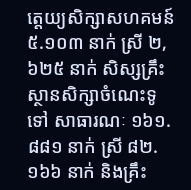ត្តេយ្យសិក្សាសហគមន៍ ៥.១០៣ នាក់ ស្រី ២,៦២៥ នាក់ សិស្សគ្រឹះស្ថានសិក្សាចំណេះទូទៅ សាធារណៈ ១៦១.៨៨១ នាក់ ស្រី ៨២.១៦៦ នាក់ និងគ្រឹះ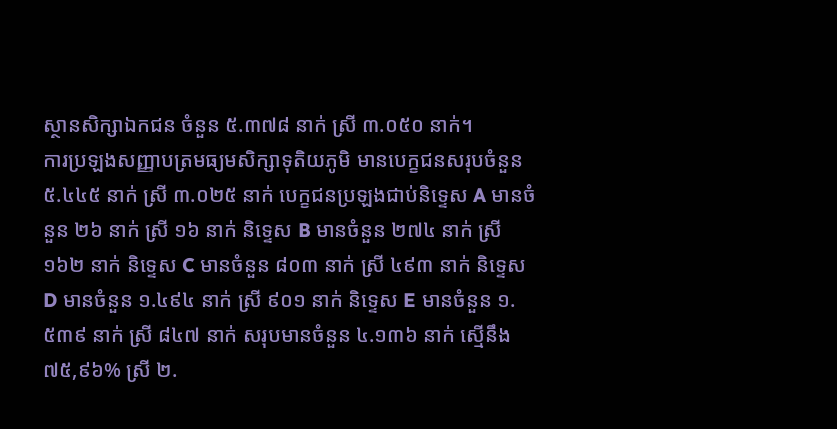ស្ថានសិក្សាឯកជន ចំនួន ៥.៣៧៨ នាក់ ស្រី ៣.០៥០ នាក់។
ការប្រឡងសញ្ញាបត្រមធ្យមសិក្សាទុតិយភូមិ មានបេក្ខជនសរុបចំនួន ៥.៤៤៥ នាក់ ស្រី ៣.០២៥ នាក់ បេក្ខជនប្រឡងជាប់និទ្ទេស A មានចំនួន ២៦ នាក់ ស្រី ១៦ នាក់ និទ្ទេស B មានចំនួន ២៧៤ នាក់ ស្រី ១៦២ នាក់ និទ្ទេស C មានចំនួន ៨០៣ នាក់ ស្រី ៤៩៣ នាក់ និទ្ទេស D មានចំនួន ១.៤៩៤ នាក់ ស្រី ៩០១ នាក់ និទ្ទេស E មានចំនួន ១.៥៣៩ នាក់ ស្រី ៨៤៧ នាក់ សរុបមានចំនួន ៤.១៣៦ នាក់ ស្មើនឹង ៧៥,៩៦% ស្រី ២.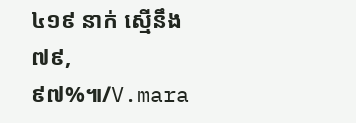៤១៩ នាក់ ស្មើនឹង ៧៩,៩៧%៕/V.mara